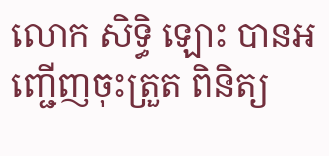លោក សិទ្ធិ ឡោះ បានអញ្ជើញចុះត្រួត ពិនិត្យ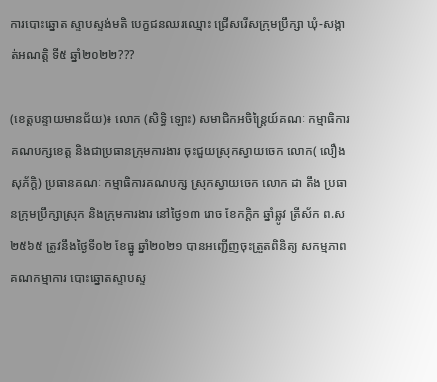ការបោះឆ្នោត ស្ទាបស្ទង់មតិ បេក្ខជនឈរឈ្មោះ ជ្រើសរើសក្រុមប្រឹក្សា ឃុំ-សង្កាត់អណត្តិ ទី៥ ឆ្នាំ២០២២???

(ខេត្តបន្ទាយមានជ័យ)៖ លោក (សិទ្ធិ ឡោះ) សមាជិកអចិន្ត្រៃយ៍គណៈ កម្មាធិការគណបក្សខេត្ត និងជាប្រធានក្រុមការងារ ចុះជួយស្រុកស្វាយចេក លោក( លឿង សុភ័ក្តិ) ប្រធានគណៈ កម្មាធិការគណបក្ស ស្រុកស្វាយចេក លោក ដា តឹង ប្រធានក្រុមប្រឹក្សាស្រុក និងក្រុមការងារ នៅថ្ងៃ១៣ រោច ខែកក្តិក ឆ្នាំឆ្លូវ ត្រីស័ក ព.ស ២៥៦៥ ត្រូវនឹងថ្ងៃទី០២ ខែធ្នូ ឆ្នាំ២០២១ បានអញ្ជើញចុះត្រួតពិនិត្យ សកម្មភាពគណកម្មាការ បោះឆ្នោតស្ទាបស្ទ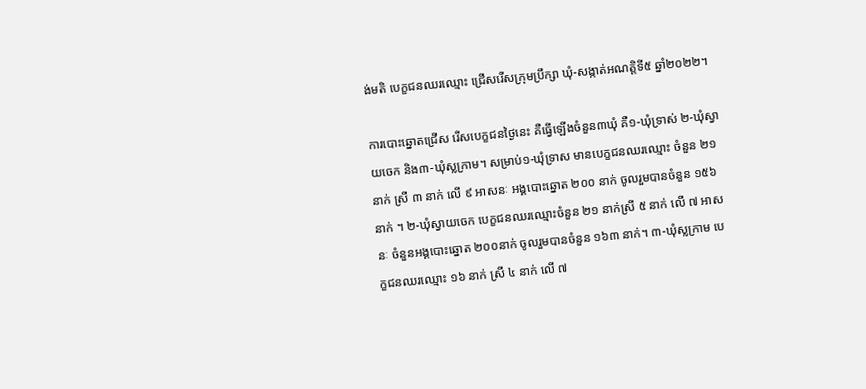ង់មតិ បេក្ខជនឈរឈ្មោះ ជ្រើសរើសក្រុមប្រឹក្សា ឃុំ-សង្កាត់អណត្តិទី៥ ឆ្នាំ២០២២។

ការបោះឆ្នោតជ្រើស រើសបេក្ខជនថ្ងៃនេះ គឺធ្វើឡើងចំនួន៣ឃុំ គឺ១-ឃុំទ្រាស់ ២-ឃុំស្វាយចេក និង៣-ឃុំស្លក្រាម។ សម្រាប់១-ឃុំទ្រាស មានបេក្ខជនឈរឈ្មោះ ចំនួន ២១ នាក់ ស្រី ៣ នាក់ លើ ៩ អាសនៈ អង្គបោះឆ្នោត ២០០ នាក់ ចូលរួមបានចំនួន ១៥៦ នាក់ ។ ២-ឃុំស្វាយចេក បេក្ខជនឈរឈ្មោះចំនួន ២១ នាក់ស្រី ៥ នាក់ លើ ៧ អាសនៈ ចំនួនអង្គបោះឆ្នោត ២០០នាក់ ចូលរួមបានចំនួន ១៦៣ នាក់។ ៣-ឃុំស្លក្រាម បេក្ខជនឈរឈ្មោះ ១៦ នាក់ ស្រី ៤ នាក់ លើ ៧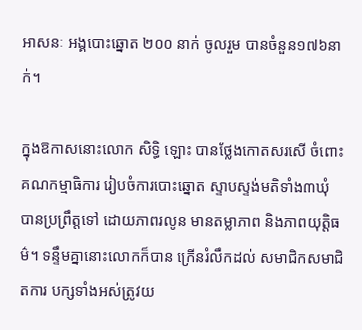អាសនៈ អង្គបោះឆ្នោត ២០០ នាក់ ចូលរួម បានចំនួន១៧៦នាក់។

ក្នុងឱកាសនោះលោក សិទ្ធិ ឡោះ បានថ្លែងកោតសរសើ ចំពោះគណកម្មាធិការ រៀបចំការបោះឆ្នោត ស្ទាបស្ទង់មតិទាំង៣ឃុំ បានប្រព្រឹត្តទៅ ដោយភាពរលូន មានតម្លាភាព និងភាពយុត្តិធម៌។ ទន្ទឹមគ្នានោះលោកក៏បាន ក្រើនរំលឹកដល់ សមាជិកសមាជិតការ បក្សទាំងអស់ត្រូវយ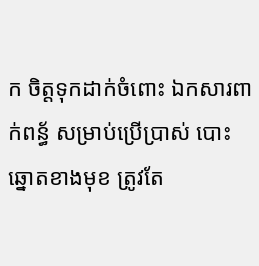ក ចិត្តទុកដាក់ចំពោះ ឯកសារពាក់ពន្ធ័ សម្រាប់ប្រើប្រាស់ បោះឆ្នោតខាងមុខ ត្រូវតែ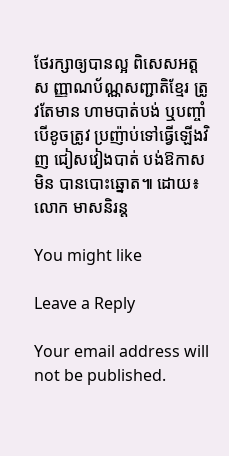ថែរក្សាឲ្យបានល្អ ពិសេសអត្តស ញ្ញាណប័ណ្ណសញ្ជាតិខ្មែរ ត្រូវតែមាន ហាមបាត់បង់ ឬបញ្ចាំ បើខូចត្រូវ ប្រញ៉ាប់ទៅធ្វើឡើងវិញ ជៀសវៀងបាត់ បង់ឱកាសមិន បានបោះឆ្នោត៕ ដោយ៖លោក មាសនិរន្ត

You might like

Leave a Reply

Your email address will not be published.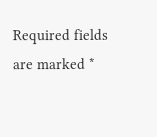Required fields are marked *